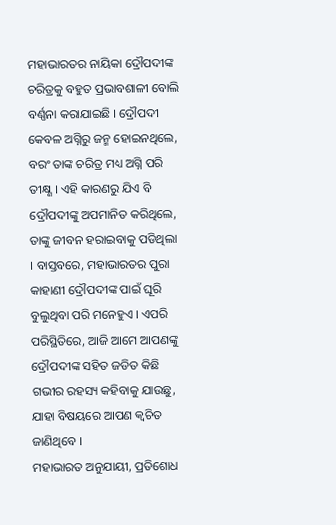ମହାଭାରତର ନାୟିକା ଦ୍ରୌପଦୀଙ୍କ ଚରିତ୍ରକୁ ବହୁତ ପ୍ରଭାବଶାଳୀ ବୋଲି ବର୍ଣ୍ଣନା କରାଯାଇଛି । ଦ୍ରୌପଦୀ କେବଳ ଅଗ୍ନିରୁ ଜନ୍ମ ହୋଇନଥିଲେ, ବରଂ ତାଙ୍କ ଚରିତ୍ର ମଧ୍ୟ ଅଗ୍ନି ପରି ତୀକ୍ଷ୍ଣ । ଏହି କାରଣରୁ ଯିଏ ବି ଦ୍ରୌପଦୀଙ୍କୁ ଅପମାନିତ କରିଥିଲେ, ତାଙ୍କୁ ଜୀବନ ହରାଇବାକୁ ପଡିଥିଲା । ବାସ୍ତବରେ, ମହାଭାରତର ପୁରା କାହାଣୀ ଦ୍ରୌପଦୀଙ୍କ ପାଇଁ ଘୂରି ବୁଲୁଥିବା ପରି ମନେହୁଏ । ଏପରି ପରିସ୍ଥିତିରେ, ଆଜି ଆମେ ଆପଣଙ୍କୁ ଦ୍ରୌପଦୀଙ୍କ ସହିତ ଜଡିତ କିଛି ଗଭୀର ରହସ୍ୟ କହିବାକୁ ଯାଉଛୁ, ଯାହା ବିଷୟରେ ଆପଣ କ୍ୱଚିତ ଜାଣିଥିବେ ।
ମହାଭାରତ ଅନୁଯାୟୀ, ପ୍ରତିଶୋଧ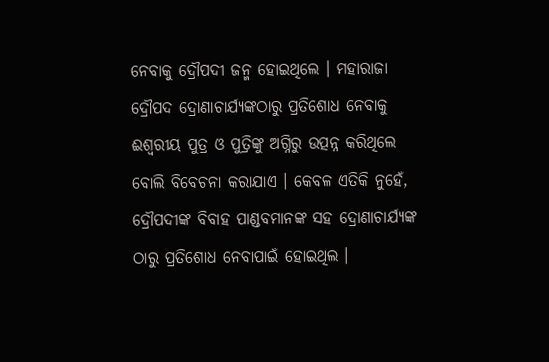ନେବାକୁ ଦ୍ରୌପଦୀ ଜନ୍ମ ହୋଇଥିଲେ । ମହାରାଜା ଦ୍ରୌପଦ ଦ୍ରୋଣାଚାର୍ଯ୍ୟଙ୍କଠାରୁ ପ୍ରତିଶୋଧ ନେବାକୁ ଈଶ୍ୱରୀୟ ପୁତ୍ର ଓ ପୁତ୍ରିଙ୍କୁ ଅଗ୍ନିରୁ ଉତ୍ପନ୍ନ କରିଥିଲେ ବୋଲି ବିବେଚନା କରାଯାଏ । କେବଳ ଏତିକି ନୁହେଁ, ଦ୍ରୌପଦୀଙ୍କ ବିବାହ ପାଣ୍ଡବମାନଙ୍କ ସହ ଦ୍ରୋଣାଚାର୍ଯ୍ୟଙ୍କ ଠାରୁ ପ୍ରତିଶୋଧ ନେବାପାଇଁ ହୋଇଥିଲ ।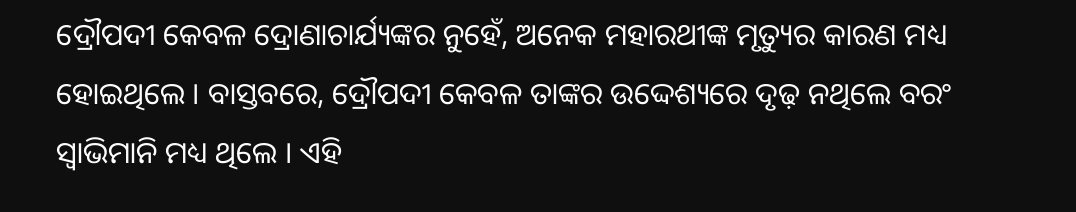ଦ୍ରୌପଦୀ କେବଳ ଦ୍ରୋଣାଚାର୍ଯ୍ୟଙ୍କର ନୁହେଁ, ଅନେକ ମହାରଥୀଙ୍କ ମୃତ୍ୟୁର କାରଣ ମଧ୍ୟ ହୋଇଥିଲେ । ବାସ୍ତବରେ, ଦ୍ରୌପଦୀ କେବଳ ତାଙ୍କର ଉଦ୍ଦେଶ୍ୟରେ ଦୃଢ଼ ନଥିଲେ ବରଂ ସ୍ୱାଭିମାନି ମଧ୍ୟ ଥିଲେ । ଏହି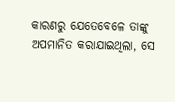କାରଣରୁ ଯେତେବେଳେ ତାଙ୍କୁ ଅପମାନିତ କରାଯାଇଥିଲା, ସେ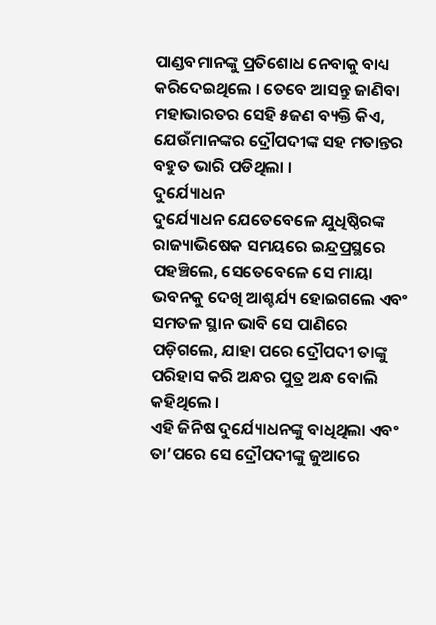ପାଣ୍ଡବମାନଙ୍କୁ ପ୍ରତିଶୋଧ ନେବାକୁ ବାଧ୍ୟ କରିଦେଇଥିଲେ । ତେବେ ଆସନ୍ତୁ ଜାଣିବା ମହାଭାରତର ସେହି ୫ଜଣ ବ୍ୟକ୍ତି କିଏ, ଯେଉଁମାନଙ୍କର ଦ୍ରୌପଦୀଙ୍କ ସହ ମତାନ୍ତର ବହୁତ ଭାରି ପଡିଥିଲା ।
ଦୁର୍ଯ୍ୟୋଧନ
ଦୁର୍ଯ୍ୟୋଧନ ଯେତେବେଳେ ଯୁଧିଷ୍ଠିରଙ୍କ ରାଜ୍ୟାଭିଷେକ ସମୟରେ ଇନ୍ଦ୍ରପ୍ରସ୍ଥରେ ପହଞ୍ଚିଲେ, ସେତେବେଳେ ସେ ମାୟା ଭବନକୁ ଦେଖି ଆଶ୍ଚର୍ଯ୍ୟ ହୋଇଗଲେ ଏବଂ ସମତଳ ସ୍ଥାନ ଭାବି ସେ ପାଣିରେ ପଡ଼ିଗଲେ, ଯାହା ପରେ ଦ୍ରୌପଦୀ ତାଙ୍କୁ ପରିହାସ କରି ଅନ୍ଧର ପୁତ୍ର ଅନ୍ଧ ବୋଲି କହିଥିଲେ ।
ଏହି ଜିନିଷ ଦୁର୍ଯ୍ୟୋଧନଙ୍କୁ ବାଧିଥିଲା ଏବଂ ତା’ପରେ ସେ ଦ୍ରୌପଦୀଙ୍କୁ ଜୁଆରେ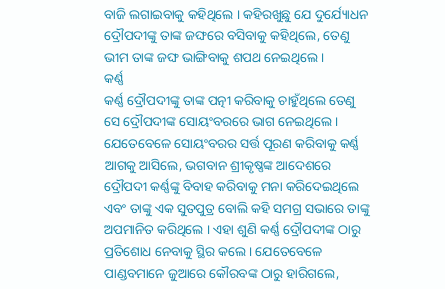ବାଜି ଲଗାଇବାକୁ କହିଥିଲେ । କହିରଖୁଛୁ ଯେ ଦୁର୍ଯ୍ୟୋଧନ ଦ୍ରୌପଦୀଙ୍କୁ ତାଙ୍କ ଜଙ୍ଘରେ ବସିବାକୁ କହିଥିଲେ, ତେଣୁ ଭୀମ ତାଙ୍କ ଜଙ୍ଘ ଭାଙ୍ଗିବାକୁ ଶପଥ ନେଇଥିଲେ ।
କର୍ଣ୍ଣ
କର୍ଣ୍ଣ ଦ୍ରୌପଦୀଙ୍କୁ ତାଙ୍କ ପତ୍ନୀ କରିବାକୁ ଚାହୁଁଥିଲେ ତେଣୁ ସେ ଦ୍ରୌପଦୀଙ୍କ ସୋୟଂବରରେ ଭାଗ ନେଇଥିଲେ । ଯେତେବେଳେ ସୋୟଂବରର ସର୍ତ୍ତ ପୂରଣ କରିବାକୁ କର୍ଣ୍ଣ ଆଗକୁ ଆସିଲେ, ଭଗବାନ ଶ୍ରୀକୃଷ୍ଣଙ୍କ ଆଦେଶରେ ଦ୍ରୌପଦୀ କର୍ଣ୍ଣଙ୍କୁ ବିବାହ କରିବାକୁ ମନା କରିଦେଇଥିଲେ ଏବଂ ତାଙ୍କୁ ଏକ ସୁତପୁତ୍ର ବୋଲି କହି ସମଗ୍ର ସଭାରେ ତାଙ୍କୁ ଅପମାନିତ କରିଥିଲେ । ଏହା ଶୁଣି କର୍ଣ୍ଣ ଦ୍ରୌପଦୀଙ୍କ ଠାରୁ ପ୍ରତିଶୋଧ ନେବାକୁ ସ୍ଥିର କଲେ । ଯେତେବେଳେ ପାଣ୍ଡବମାନେ ଜୁଆରେ କୌରବଙ୍କ ଠାରୁ ହାରିଗଲେ,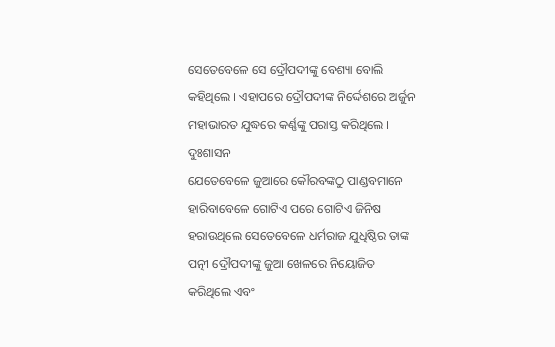ସେତେବେଳେ ସେ ଦ୍ରୌପଦୀଙ୍କୁ ବେଶ୍ୟା ବୋଲି କହିଥିଲେ । ଏହାପରେ ଦ୍ରୌପଦୀଙ୍କ ନିର୍ଦ୍ଦେଶରେ ଅର୍ଜୁନ ମହାଭାରତ ଯୁଦ୍ଧରେ କର୍ଣ୍ଣଙ୍କୁ ପରାସ୍ତ କରିଥିଲେ ।
ଦୁଃଶାସନ
ଯେତେବେଳେ ଜୁଆରେ କୌରବଙ୍କଠୁ ପାଣ୍ଡବମାନେ ହାରିବାବେଳେ ଗୋଟିଏ ପରେ ଗୋଟିଏ ଜିନିଷ ହରାଉଥିଲେ ସେତେବେଳେ ଧର୍ମରାଜ ଯୁଧିଷ୍ଠିର ତାଙ୍କ ପତ୍ନୀ ଦ୍ରୌପଦୀଙ୍କୁ ଜୁଆ ଖେଳରେ ନିୟୋଜିତ କରିଥିଲେ ଏବଂ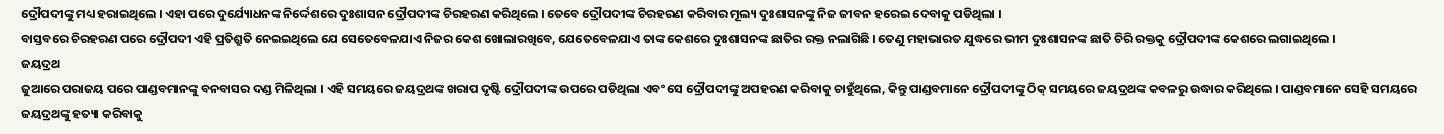ଦ୍ରୌପଦୀଙ୍କୁ ମଧ୍ୟ ହରାଇଥିଲେ । ଏହା ପରେ ଦୁର୍ଯ୍ୟୋଧନଙ୍କ ନିର୍ଦ୍ଦେଶରେ ଦୁଃଶାସନ ଦ୍ରୌପଦୀଙ୍କ ଚିରହରଣ କରିଥିଲେ । ତେବେ ଦ୍ରୌପଦୀଙ୍କ ଚିରହରଣ କରିବାର ମୂଲ୍ୟ ଦୁଃଶାସନଙ୍କୁ ନିଜ ଜୀବନ ହରେଇ ଦେବାକୁ ପଡିଥିଲା ।
ବାସ୍ତବରେ ଚିରହରଣ ପରେ ଦ୍ରୌପଦୀ ଏହି ପ୍ରତିଶ୍ରୁତି ନେଇଇଥିଲେ ଯେ ସେତେବେଳଯାଏ ନିଜର କେଶ ଖୋଲାରଖିବେ, ଯେତେବେଳଯାଏ ତାଙ୍କ କେଶରେ ଦୁଃଶାସନଙ୍କ ଛାତିର ରକ୍ତ ନଲାଗିଛି । ତେଣୁ ମହାଭାରତ ଯୁଦ୍ଧରେ ଭୀମ ଦୁଃଶାସନଙ୍କ ଛାତି ଚିରି ରକ୍ତକୁ ଦ୍ରୌପଦୀଙ୍କ କେଶରେ ଲଗାଇଥିଲେ ।
ଜୟଦ୍ରଥ
ଜୁଆରେ ପରାଜୟ ପରେ ପାଣ୍ଡବମାନଙ୍କୁ ବନବାସର ଦଣ୍ଡ ମିଳିଥିଲା । ଏହି ସମୟରେ ଜୟଦ୍ରଥଙ୍କ ଖରାପ ଦୃଷ୍ଟି ଦ୍ରୌପଦୀଙ୍କ ଉପରେ ପଡିଥିଲା ଏବଂ ସେ ଦ୍ରୌପଦୀଙ୍କୁ ଅପହରଣ କରିବାକୁ ଚାହୁଁଥିଲେ, କିନ୍ତୁ ପାଣ୍ଡବମାନେ ଦ୍ରୌପଦୀଙ୍କୁ ଠିକ୍ ସମୟରେ ଜୟଦ୍ରଥଙ୍କ କବଳରୁ ଉଦ୍ଧାର କରିଥିଲେ । ପାଣ୍ଡବମାନେ ସେହି ସମୟରେ ଜୟଦ୍ରଥଙ୍କୁ ହତ୍ୟା କରିବାକୁ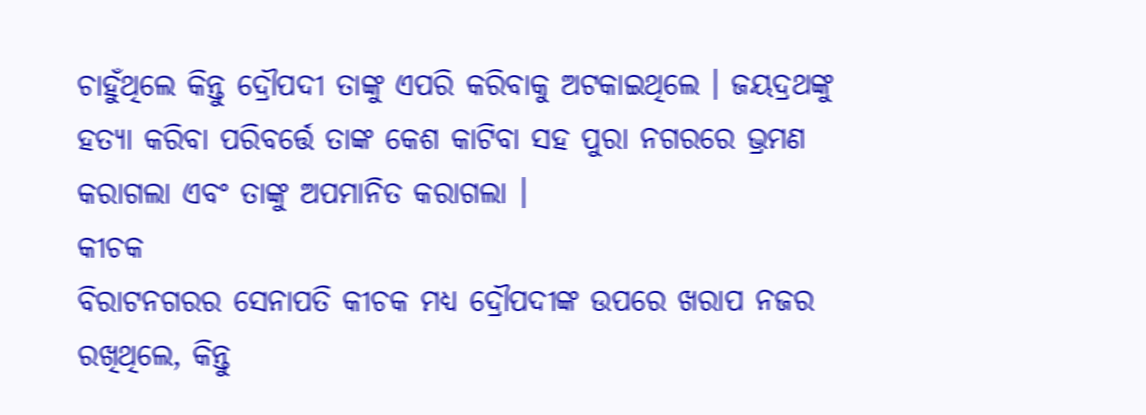ଚାହୁଁଥିଲେ କିନ୍ତୁ ଦ୍ରୌପଦୀ ତାଙ୍କୁ ଏପରି କରିବାକୁ ଅଟକାଇଥିଲେ । ଜୟଦ୍ରଥଙ୍କୁ ହତ୍ୟା କରିବା ପରିବର୍ତ୍ତେ ତାଙ୍କ କେଶ କାଟିବା ସହ ପୁରା ନଗରରେ ଭ୍ରମଣ କରାଗଲା ଏବଂ ତାଙ୍କୁ ଅପମାନିତ କରାଗଲା ।
କୀଚକ
ବିରାଟନଗରର ସେନାପତି କୀଚକ ମଧ୍ୟ ଦ୍ରୌପଦୀଙ୍କ ଉପରେ ଖରାପ ନଜର ରଖିଥିଲେ, କିନ୍ତୁ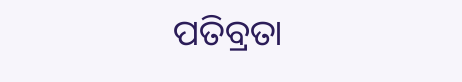ପତିବ୍ରତା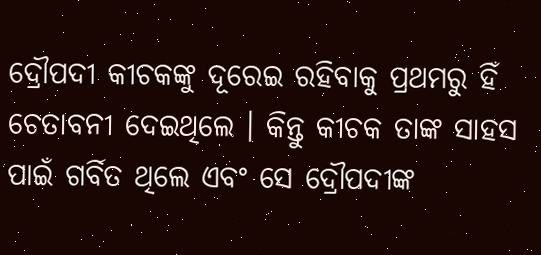ଦ୍ରୌପଦୀ କୀଚକଙ୍କୁ ଦୂରେଇ ରହିବାକୁ ପ୍ରଥମରୁ ହିଁ ଚେତାବନୀ ଦେଇଥିଲେ । କିନ୍ତୁ କୀଚକ ତାଙ୍କ ସାହସ ପାଇଁ ଗର୍ବିତ ଥିଲେ ଏବଂ ସେ ଦ୍ରୌପଦୀଙ୍କ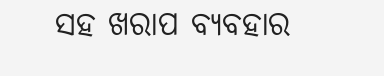ସହ ଖରାପ ବ୍ୟବହାର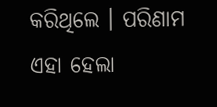କରିଥିଲେ । ପରିଣାମ ଏହା ହେଲା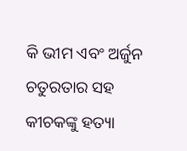କି ଭୀମ ଏବଂ ଅର୍ଜୁନ ଚତୁରତାର ସହ କୀଚକଙ୍କୁ ହତ୍ୟା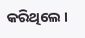କରିଥିଲେ ।